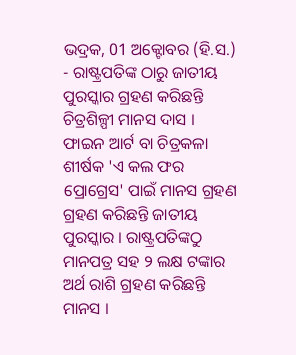ଭଦ୍ରକ, 01 ଅକ୍ଟୋବର (ହି.ସ.) - ରାଷ୍ଟ୍ରପତିଙ୍କ ଠାରୁ ଜାତୀୟ ପୁରସ୍କାର ଗ୍ରହଣ କରିଛନ୍ତି ଚିତ୍ରଶିଳ୍ପୀ ମାନସ ଦାସ । ଫାଇନ ଆର୍ଟ ବା ଚିତ୍ରକଳା ଶୀର୍ଷକ 'ଏ କଲ ଫର ପ୍ରୋଗ୍ରେସ' ପାଇଁ ମାନସ ଗ୍ରହଣ ଗ୍ରହଣ କରିଛନ୍ତି ଜାତୀୟ ପୁରସ୍କାର । ରାଷ୍ଟ୍ରପତିଙ୍କଠୁ ମାନପତ୍ର ସହ ୨ ଲକ୍ଷ ଟଙ୍କାର ଅର୍ଥ ରାଶି ଗ୍ରହଣ କରିଛନ୍ତି ମାନସ ।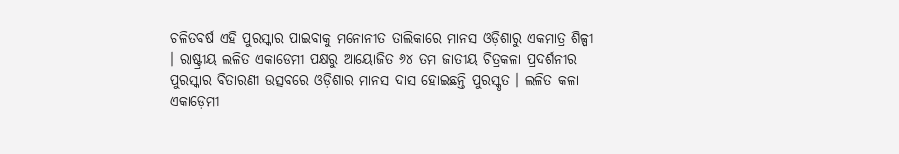ଚଳିତବର୍ଷ ଏହି ପୁରସ୍କାର ପାଇବାକୁ ମନୋନୀତ ତାଲିକାରେ ମାନସ ଓଡ଼ିଶାରୁ ଏକମାତ୍ର ଶିଳ୍ପୀ । ରାଷ୍ଟ୍ରୀୟ ଲଳିତ ଏକାଡେମୀ ପକ୍ଷରୁ ଆୟୋଜିତ ୬୪ ତମ ଜାତୀୟ ଚିତ୍ରକଳା ପ୍ରଦର୍ଶନୀର ପୁରସ୍କାର ବିତାରଣୀ ଉତ୍ସବରେ ଓଡ଼ିଶାର ମାନସ ଦାସ ହୋଇଛନ୍ତି ପୁରସ୍କୃତ । ଲଳିତ କଳା ଏକାଡ଼େମୀ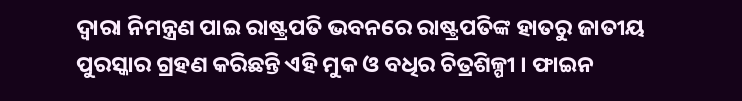ଦ୍ୱାରା ନିମନ୍ତ୍ରଣ ପାଇ ରାଷ୍ଟ୍ରପତି ଭବନରେ ରାଷ୍ଟ୍ରପତିଙ୍କ ହାତରୁ ଜାତୀୟ ପୁରସ୍କାର ଗ୍ରହଣ କରିଛନ୍ତି ଏହି ମୁକ ଓ ବଧିର ଚିତ୍ରଶିଳ୍ପୀ । ଫାଇନ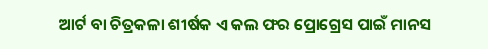ଆର୍ଟ ବା ଚିତ୍ରକଳା ଶୀର୍ଷକ ଏ କଲ ଫର ପ୍ରୋଗ୍ରେସ ପାଇଁ ମାନସ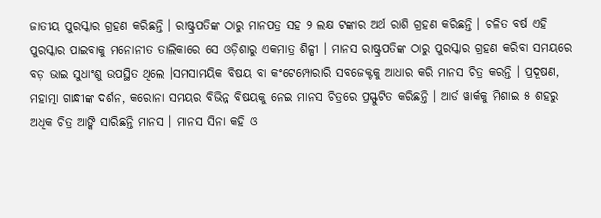ଜାତୀୟ ପୁରସ୍କାର ଗ୍ରହଣ କରିଛନ୍ତି । ରାଷ୍ଟ୍ରପତିଙ୍କ ଠାରୁ ମାନପତ୍ର ସହ ୨ ଲକ୍ଷ ଟଙ୍କାର ଅର୍ଥ ରାଶି ଗ୍ରହଣ କରିଛନ୍ତି । ଚଳିତ ବର୍ଷ ଏହି ପୁରସ୍କାର ପାଇବାକୁ ମନୋନୀତ ତାଲିକାରେ ସେ ଓଡ଼ିଶାରୁ ଏକମାତ୍ର ଶିଳ୍ପୀ । ମାନସ ରାଷ୍ଟ୍ରପତିଙ୍କ ଠାରୁ ପୁରସ୍କାର ଗ୍ରହଣ କରିବା ସମୟରେ ବଡ଼ ଭାଇ ସୁଧାଂଶୁ ଉପସ୍ଥିତ ଥିଲେ ।ସମସାମୟିକ ବିଷୟ ବା କଂଟେମ୍ପୋରାରି ସବଜେକ୍ଟକୁ ଆଧାର କରି ମାନସ ଚିତ୍ର କରନ୍ତି । ପ୍ରଦୂଷଣ, ମହାତ୍ମା ଗାନ୍ଧୀଙ୍କ ଦର୍ଶନ, କରୋନା ସମୟର ବିଭିନ୍ନ ବିଷୟକୁ ନେଇ ମାନସ ଚିତ୍ରରେ ପ୍ରସ୍ଫୁଟିତ କରିଛନ୍ତି । ଆର୍ଡ ୱାର୍କକୁ ମିଶାଇ ୫ ଶହରୁ ଅଧିକ ଚିତ୍ର ଆଙ୍କି ସାରିଛନ୍ତି ମାନସ । ମାନସ ସିନା କହି ଓ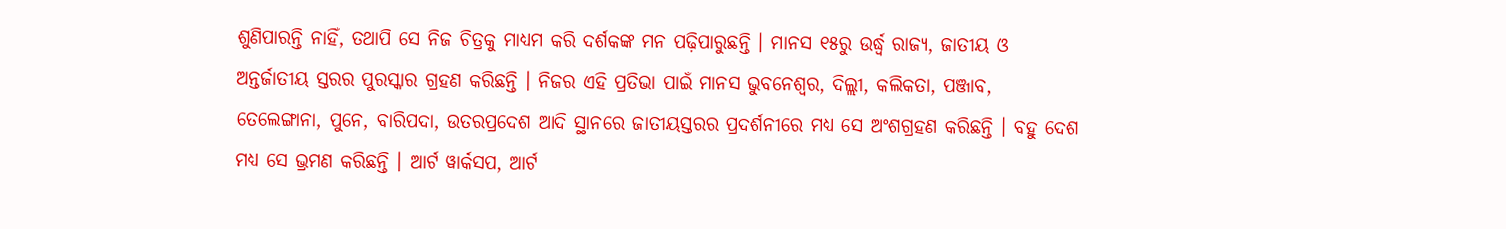ଶୁଣିପାରନ୍ତି ନାହିଁ, ତଥାପି ସେ ନିଜ ଚିତ୍ରକୁ ମାଧ୍ୟମ କରି ଦର୍ଶକଙ୍କ ମନ ପଢ଼ିପାରୁଛନ୍ତି । ମାନସ ୧୫ରୁ ଉର୍ଦ୍ଧ୍ୱ ରାଜ୍ୟ, ଜାତୀୟ ଓ ଅନ୍ତର୍ଜାତୀୟ ସ୍ତରର ପୁରସ୍କାର ଗ୍ରହଣ କରିଛନ୍ତି । ନିଜର ଏହି ପ୍ରତିଭା ପାଇଁ ମାନସ ଭୁବନେଶ୍ୱର, ଦିଲ୍ଲୀ, କଲିକତା, ପଞ୍ଜାବ, ତେଲେଙ୍ଗାନା, ପୁନେ, ବାରିପଦା, ଉତରପ୍ରଦେଶ ଆଦି ସ୍ଥାନରେ ଜାତୀୟସ୍ତରର ପ୍ରଦର୍ଶନୀରେ ମଧ୍ୟ ସେ ଅଂଶଗ୍ରହଣ କରିଛନ୍ତି । ବହୁ ଦେଶ ମଧ୍ୟ ସେ ଭ୍ରମଣ କରିଛନ୍ତି । ଆର୍ଟ ୱାର୍କସପ, ଆର୍ଟ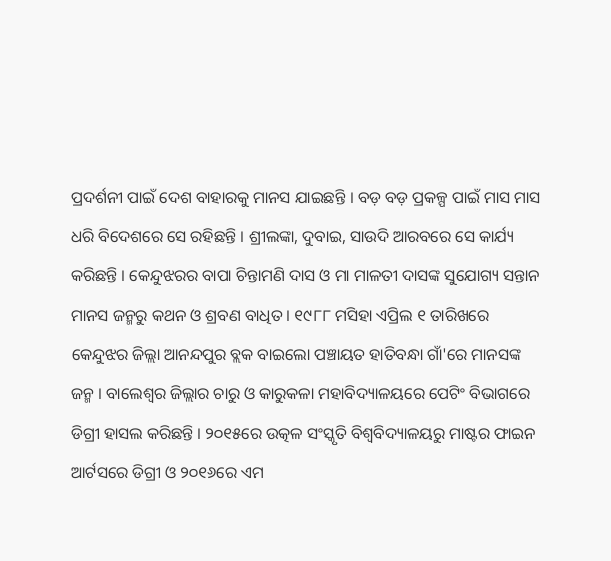ପ୍ରଦର୍ଶନୀ ପାଇଁ ଦେଶ ବାହାରକୁ ମାନସ ଯାଇଛନ୍ତି । ବଡ଼ ବଡ଼ ପ୍ରକଳ୍ପ ପାଇଁ ମାସ ମାସ ଧରି ବିଦେଶରେ ସେ ରହିଛନ୍ତି । ଶ୍ରୀଲଙ୍କା, ଦୁବାଇ, ସାଉଦି ଆରବରେ ସେ କାର୍ଯ୍ୟ କରିଛନ୍ତି । କେନ୍ଦୁଝରର ବାପା ଚିନ୍ତାମଣି ଦାସ ଓ ମା ମାଳତୀ ଦାସଙ୍କ ସୁଯୋଗ୍ୟ ସନ୍ତାନ ମାନସ ଜନ୍ମରୁ କଥନ ଓ ଶ୍ରବଣ ବାଧିତ । ୧୯୮୮ ମସିହା ଏପ୍ରିଲ ୧ ତାରିଖରେ କେନ୍ଦୁଝର ଜିଲ୍ଲା ଆନନ୍ଦପୁର ବ୍ଲକ ବାଇଲୋ ପଞ୍ଚାୟତ ହାତିବନ୍ଧା ଗାଁ'ରେ ମାନସଙ୍କ ଜନ୍ମ । ବାଲେଶ୍ୱର ଜିଲ୍ଲାର ଚାରୁ ଓ କାରୁକଳା ମହାବିଦ୍ୟାଳୟରେ ପେଟିଂ ବିଭାଗରେ ଡିଗ୍ରୀ ହାସଲ କରିଛନ୍ତି । ୨୦୧୫ରେ ଉତ୍କଳ ସଂସ୍କୃତି ବିଶ୍ୱବିଦ୍ୟାଳୟରୁ ମାଷ୍ଟର ଫାଇନ ଆର୍ଟସରେ ଡିଗ୍ରୀ ଓ ୨୦୧୬ରେ ଏମ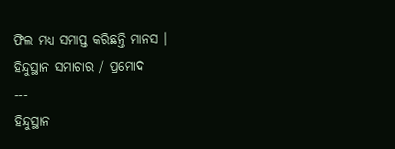ଫିଲ ମଧ୍ୟ ସମାପ୍ତ କରିଛନ୍ତି ମାନସ ।
ହିନ୍ଦୁସ୍ଥାନ ସମାଚାର / ପ୍ରମୋଦ
---
ହିନ୍ଦୁସ୍ଥାନ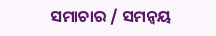ସମାଚାର / ସମନ୍ୱୟ